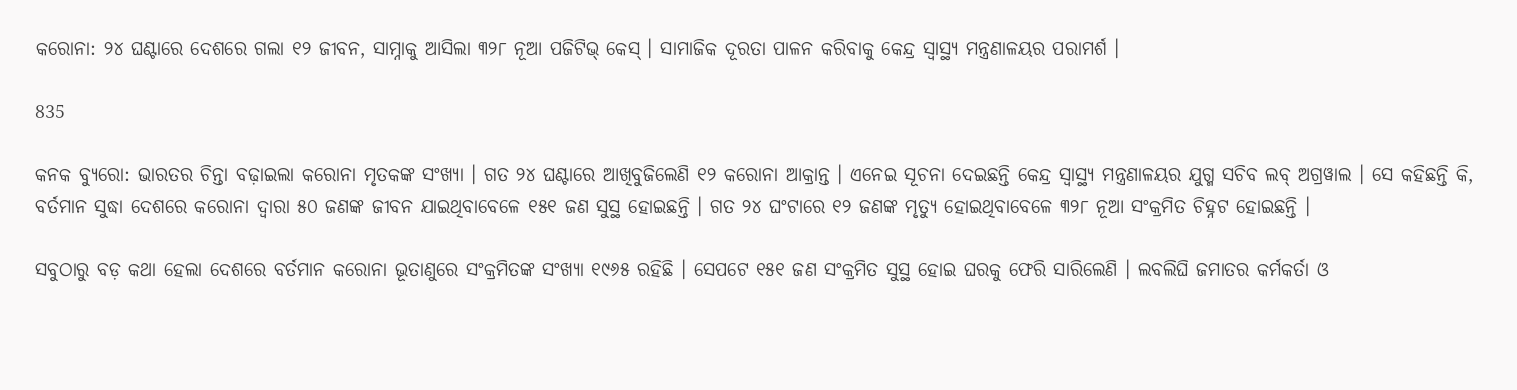କରୋନା: ୨୪ ଘଣ୍ଟାରେ ଦେଶରେ ଗଲା ୧୨ ଜୀବନ, ସାମ୍ନାକୁ ଆସିଲା ୩୨୮ ନୂଆ ପଜିଟିଭ୍ କେସ୍ । ସାମାଜିକ ଦୂରତା ପାଳନ କରିବାକୁ କେନ୍ଦ୍ର ସ୍ୱାସ୍ଥ୍ୟ ମନ୍ତ୍ରଣାଳୟର ପରାମର୍ଶ ।

835

କନକ ବ୍ୟୁରୋ: ଭାରତର ଚିନ୍ତା ବଢ଼ାଇଲା କରୋନା ମୃତକଙ୍କ ସଂଖ୍ୟା । ଗତ ୨୪ ଘଣ୍ଟାରେ ଆଖିବୁଜିଲେଣି ୧୨ କରୋନା ଆକ୍ରାନ୍ତ । ଏନେଇ ସୂଚନା ଦେଇଛନ୍ତି କେନ୍ଦ୍ର ସ୍ୱାସ୍ଥ୍ୟ ମନ୍ତ୍ରଣାଳୟର ଯୁଗ୍ମ ସଚିବ ଲବ୍ ଅଗ୍ରୱାଲ । ସେ କହିଛନ୍ତି କି, ବର୍ତମାନ ସୁଦ୍ଧା ଦେଶରେ କରୋନା ଦ୍ୱାରା ୫୦ ଜଣଙ୍କ ଜୀବନ ଯାଇଥିବାବେଳେ ୧୫୧ ଜଣ ସୁସ୍ଥ ହୋଇଛନ୍ତି । ଗତ ୨୪ ଘଂଟାରେ ୧୨ ଜଣଙ୍କ ମୃତ୍ୟୁ ହୋଇଥିବାବେଳେ ୩୨୮ ନୂଆ ସଂକ୍ରମିତ ଚିହ୍ନଟ ହୋଇଛନ୍ତି ।

ସବୁଠାରୁ ବଡ଼ କଥା ହେଲା ଦେଶରେ ବର୍ତମାନ କରୋନା ଭୂତାଣୁରେ ସଂକ୍ରମିତଙ୍କ ସଂଖ୍ୟା ୧୯୬୫ ରହିଛି । ସେପଟେ ୧୫୧ ଜଣ ସଂକ୍ରମିତ ସୁସ୍ଥ ହୋଇ ଘରକୁ ଫେରି ସାରିଲେଣି । ଲବଲିଘି ଜମାତର କର୍ମକର୍ତା ଓ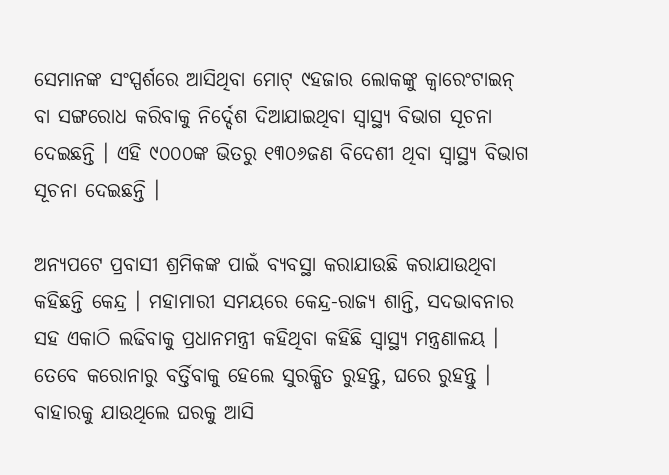ସେମାନଙ୍କ ସଂସ୍ପର୍ଶରେ ଆସିଥିବା ମୋଟ୍ ୯ହଜାର ଲୋକଙ୍କୁ କ୍ୱାରେଂଟାଇନ୍ ବା ସଙ୍ଗରୋଧ କରିବାକୁ ନିର୍ଦ୍ଦେଶ ଦିଆଯାଇଥିବା ସ୍ୱାସ୍ଥ୍ୟ ବିଭାଗ ସୂଚନା ଦେଇଛନ୍ତି । ଏହି ୯୦୦୦ଙ୍କ ଭିତରୁ ୧୩୦୬ଜଣ ବିଦେଶୀ ଥିବା ସ୍ୱାସ୍ଥ୍ୟ ବିଭାଗ ସୂଚନା ଦେଇଛନ୍ତି ।

ଅନ୍ୟପଟେ ପ୍ରବାସୀ ଶ୍ରମିକଙ୍କ ପାଇଁ ବ୍ୟବସ୍ଥା କରାଯାଉଛି କରାଯାଉଥିବା କହିଛନ୍ତି କେନ୍ଦ୍ର । ମହାମାରୀ ସମୟରେ କେନ୍ଦ୍ର-ରାଜ୍ୟ ଶାନ୍ତି, ସଦଭାବନାର ସହ ଏକାଠି ଲଢିବାକୁ ପ୍ରଧାନମନ୍ତ୍ରୀ କହିଥିବା କହିଛି ସ୍ୱାସ୍ଥ୍ୟ ମନ୍ତ୍ରଣାଳୟ । ତେବେ କରୋନାରୁ ବର୍ତ୍ତିବାକୁ ହେଲେ ସୁରକ୍ଷିତ ରୁହନ୍ତୁ, ଘରେ ରୁହନ୍ତୁ । ବାହାରକୁ ଯାଉଥିଲେ ଘରକୁ ଆସି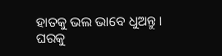ହାତକୁ ଭଲ ଭାବେ ଧୁଅନ୍ତୁ । ଘରକୁ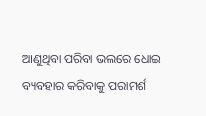ଆଣୁଥିବା ପରିବା ଭଲରେ ଧୋଇ ବ୍ୟବହାର କରିବାକୁ ପରାମର୍ଶ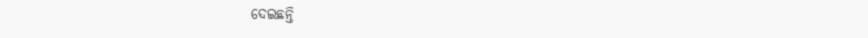ଦେଇଛନ୍ତି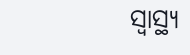ସ୍ୱାସ୍ଥ୍ୟ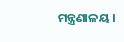ମନ୍ତ୍ରଣାଳୟ ।